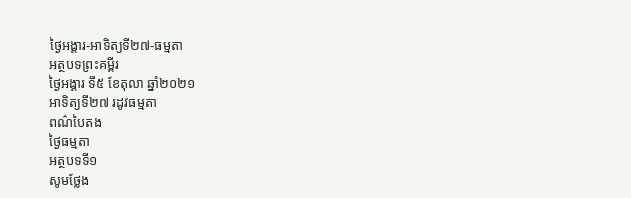ថ្ងៃអង្គារ-អាទិត្យទី២៧-ធម្មតា
អត្ថបទព្រះគម្ពីរ
ថ្ងៃអង្គារ ទី៥ ខែតុលា ឆ្នាំ២០២១
អាទិត្យទី២៧ រដូវធម្មតា
ពណ៌បៃតង
ថ្ងៃធម្មតា
អត្ថបទទី១
សូមថ្លែង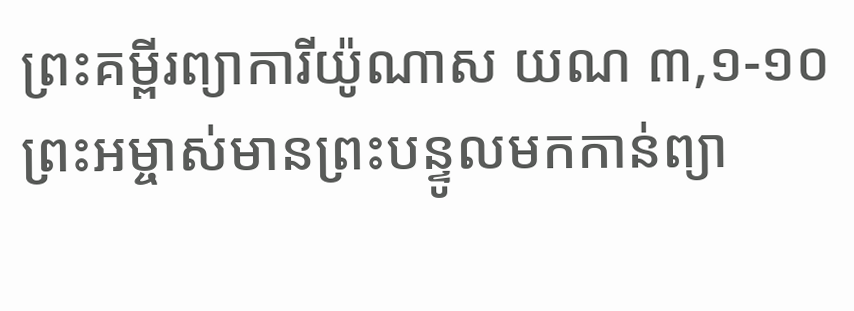ព្រះគម្ពីរព្យាការីយ៉ូណាស យណ ៣,១-១០
ព្រះអម្ចាស់មានព្រះបន្ទូលមកកាន់ព្យា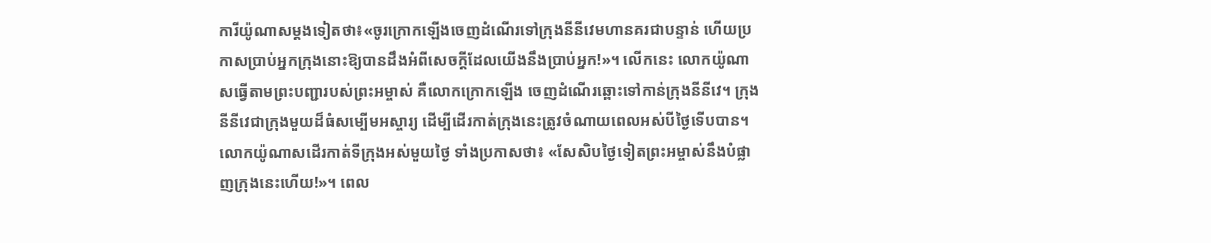ការីយ៉ូណាសម្តងទៀតថា៖«ចូរក្រោកឡើងចេញដំណើរទៅក្រុងនីនីវេមហានគរជាបន្ទាន់ ហើយប្រកាសប្រាប់អ្នកក្រុងនោះឱ្យបានដឹងអំពីសេចក្តីដែលយើងនឹងប្រាប់អ្នក!»។ លើកនេះ លោកយ៉ូណាសធ្វើតាមព្រះបញ្ជារបស់ព្រះអម្ចាស់ គឺលោកក្រោកឡើង ចេញដំណើរឆ្ពោះទៅកាន់ក្រុងនីនីវេ។ ក្រុងនីនីវេជាក្រុងមួយដ៏ធំសម្បើមអស្ចារ្យ ដើម្បីដើរកាត់ក្រុងនេះត្រូវចំណាយពេលអស់បីថ្ងៃទើបបាន។ លោកយ៉ូណាសដើរកាត់ទីក្រុងអស់មួយថ្ងៃ ទាំងប្រកាសថា៖ «សែសិបថ្ងៃទៀតព្រះអម្ចាស់នឹងបំផ្លាញក្រុងនេះហើយ!»។ ពេល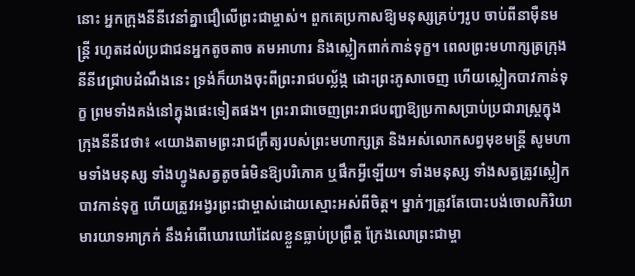នោះ អ្នកក្រុងនីនីវេនាំគ្នាជឿលើព្រះជាម្ចាស់។ ពួកគេប្រកាសឱ្យមនុស្សគ្រប់ៗរូប ចាប់ពីនាម៉ឺនមន្រ្តី រហូតដល់ប្រជាជនអ្នកតូចតាច តមអាហារ និងស្លៀកពាក់កាន់ទុក្ខ។ ពេលព្រះមហាក្សត្រក្រុងនីនីវេជ្រាបដំណឹងនេះ ទ្រង់ក៏យាងចុះពីព្រះរាជបល្ល័ង្ក ដោះព្រះភូសាចេញ ហើយស្លៀកបាវកាន់ទុក្ខ ព្រមទាំងគង់នៅក្នុងផេះទៀតផង។ ព្រះរាជាចេញព្រះរាជបញ្ជាឱ្យប្រកាសប្រាប់ប្រជារាស្រ្តក្នុងក្រុងនីនីវេថា៖ «យោងតាមព្រះរាជក្រឹត្យរបស់ព្រះមហាក្សត្រ និងអស់លោកសព្វមុខមន្រ្តី សូមហាមទាំងមនុស្ស ទាំងហ្វូងសត្វតូចធំមិនឱ្យបរិភោគ ឬផឹកអ្វីឡើយ។ ទាំងមនុស្ស ទាំងសត្វត្រូវស្លៀកបាវកាន់ទុក្ខ ហើយត្រូវអង្វរព្រះជាម្ចាស់ដោយស្មោះអស់ពីចិត្ត។ ម្នាក់ៗត្រូវតែបោះបង់ចោលកិរិយាមារយាទអាក្រក់ នឹងអំពើឃោរឃៅដែលខ្លួនធ្លាប់ប្រព្រឹត្ត ក្រែងលោព្រះជាម្ចា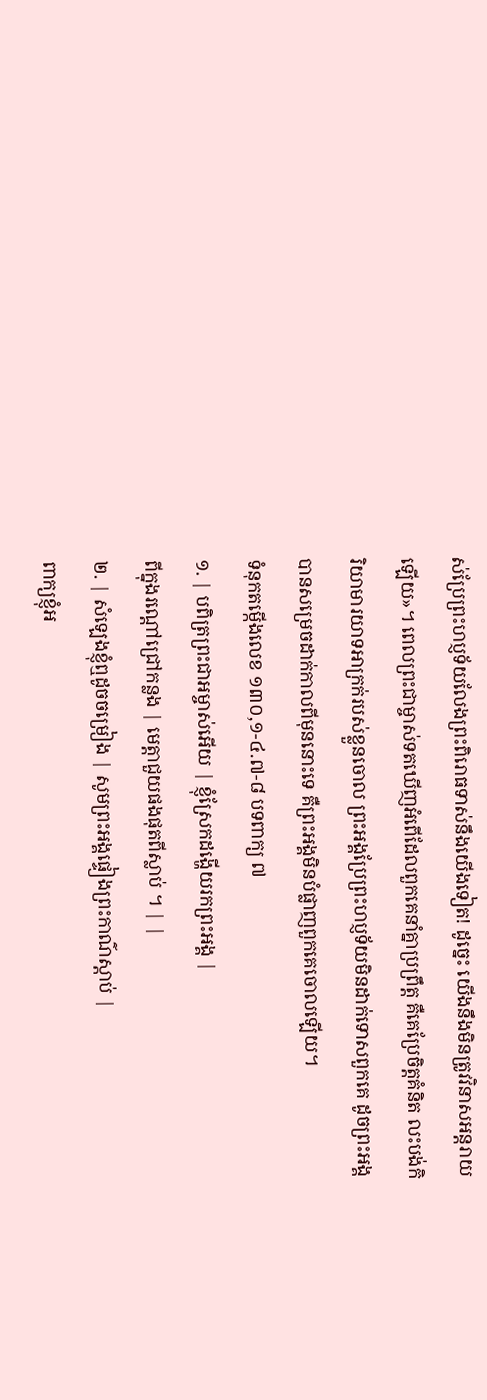ស់ប្រែព្រះហប្ញទ័យលែងព្រះពិរោធទាស់នឹងយើងទៀត! ដូច្នេះ យើងនឹងមិនត្រូវវិនាសអន្តរាយឡើយ»។ ពេលព្រះជាម្ចាស់ទតឃើញអំពើដែលពួកគេនាំគ្នាប្រព្រឹត្ត គឺគេប្រែចិត្តគំនិត លះបង់កិរិយាមារយាទអាក្រក់របស់ខ្លួនចោល ព្រះអង្គប្រែព្រះហប្ញទ័យមិនដាក់ទោសពួកគេ ដូចព្រះអង្គបានសម្រេចដាក់កាលពីមុននោះទេ គឺព្រះអង្គមិនបំផ្លាញពួកគេចោលឡើយ។
ទំនុកតម្កើងលេខ ១៣០,១-៤.៧-៨ បទពាក្យ ៧
១. | បពិត្រព្រះជាអម្ចាស់អើយ | ខ្ញុំស្រែកដង្ហើយរកព្រះអង្គ |
ពីក្នុងរណ្តៅជ្រៅកន្លង | មេត្តាជួយផងផុតពីស្លាប់ ។ | |
២. | សំឡេងខ្ញុំឮដូចចម្រៀង | សូមព្រះអង្គផ្ទៀងព្រះកាណ៌ស្តាប់ |
ពាក្យខ្ញុំអ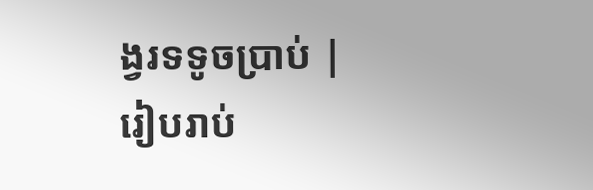ង្វរទទូចប្រាប់ | រៀបរាប់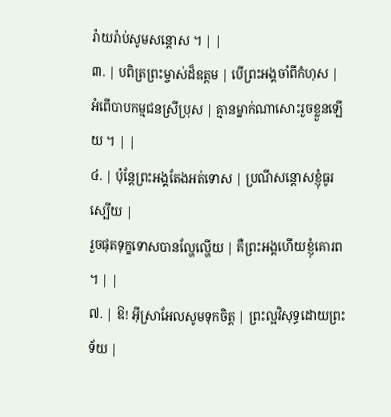រ៉ាយរ៉ាប់សូមសន្តោស ។ | |
៣. | បពិត្រព្រះម្ចាស់ដ៏ឧត្តម | បើព្រះអង្គចាំពីកំហុស |
អំពើបាបកម្មជនស្រីប្រុស | គ្មានម្នាក់ណាសោះរួចខ្លួនឡើយ ។ | |
៤. | ប៉ុន្តែព្រះអង្គតែងអត់ទោស | ប្រណីសន្តោសខ្ញុំធូរស្បើយ |
រួចផុតទុក្ខទោសបានល្ហែល្ហើយ | គឺព្រះអង្គហើយខ្ញុំគោរព ។ | |
៧. | ឱ! អ៊ីស្រាអែលសូមទុកចិត្ត | ព្រះល្អវិសុទ្ធដោយព្រះទ័យ |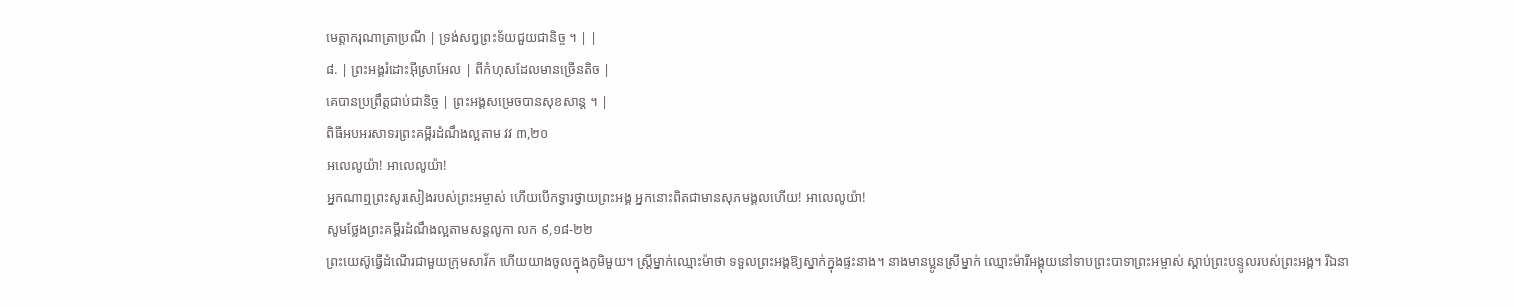មេត្តាករុណាត្រាប្រណី | ទ្រង់សព្វព្រះទ័យជួយជានិច្ច ។ | |
៨. | ព្រះអង្គរំដោះអ៊ីស្រាអែល | ពីកំហុសដែលមានច្រើនតិច |
គេបានប្រព្រឹត្តជាប់ជានិច្ច | ព្រះអង្គសម្រេចបានសុខសាន្ដ ។ |
ពិធីអបអរសាទរព្រះគម្ពីរដំណឹងល្អតាម វវ ៣,២០
អលេលូយ៉ា! អាលេលូយ៉ា!
អ្នកណាឮព្រះសូរសៀងរបស់ព្រះអម្ចាស់ ហើយបើកទ្វារថ្វាយព្រះអង្គ អ្នកនោះពិតជាមានសុភមង្គលហើយ! អាលេលូយ៉ា!
សូមថ្លែងព្រះគម្ពីរដំណឹងល្អតាមសន្តលូកា លក ៩,១៨-២២
ព្រះយេស៊ូធ្វើដំណើរជាមួយក្រុមសាវ័ក ហើយយាងចូលក្នុងភូមិមួយ។ ស្រ្ដីម្នាក់ឈ្មោះម៉ាថា ទទួលព្រះអង្គឱ្យស្នាក់ក្នុងផ្ទះនាង។ នាងមានប្អូនស្រីម្នាក់ ឈ្មោះម៉ារីអង្គុយនៅទាបព្រះបាទាព្រះអម្ចាស់ ស្ដាប់ព្រះបន្ទូលរបស់ព្រះអង្គ។ រីឯនា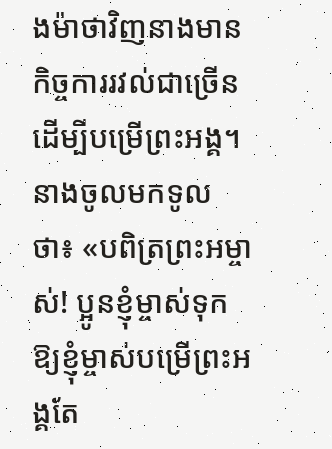ងម៉ាថាវិញនាងមានកិច្ចការរវល់ជាច្រើន ដើម្បីបម្រើព្រះអង្គ។ នាងចូលមកទូលថា៖ «បពិត្រព្រះអម្ចាស់! ប្អូនខ្ញុំម្ចាស់ទុកឱ្យខ្ញុំម្ចាស់បម្រើព្រះអង្គតែ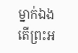ម្នាក់ឯង តើព្រះអ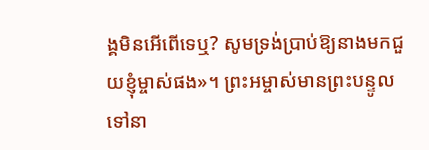ង្គមិនអើពើទេឬ? សូមទ្រង់ប្រាប់ឱ្យនាងមកជួយខ្ញុំម្ចាស់ផង»។ ព្រះអម្ចាស់មានព្រះបន្ទូលទៅនា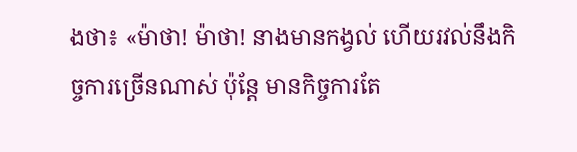ងថា៖ «ម៉ាថា! ម៉ាថា! នាងមានកង្វល់ ហើយរវល់នឹងកិច្ចការច្រើនណាស់ ប៉ុន្ដែ មានកិច្ចការតែ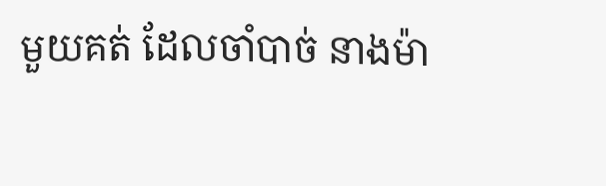មួយគត់ ដែលចាំបាច់ នាងម៉ា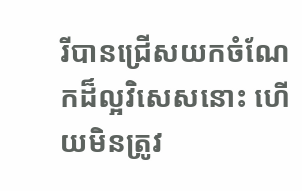រីបានជ្រើសយកចំណែកដ៏ល្អវិសេសនោះ ហើយមិនត្រូវ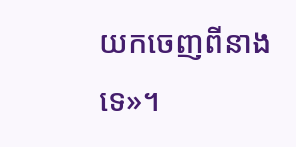យកចេញពីនាងទេ»។